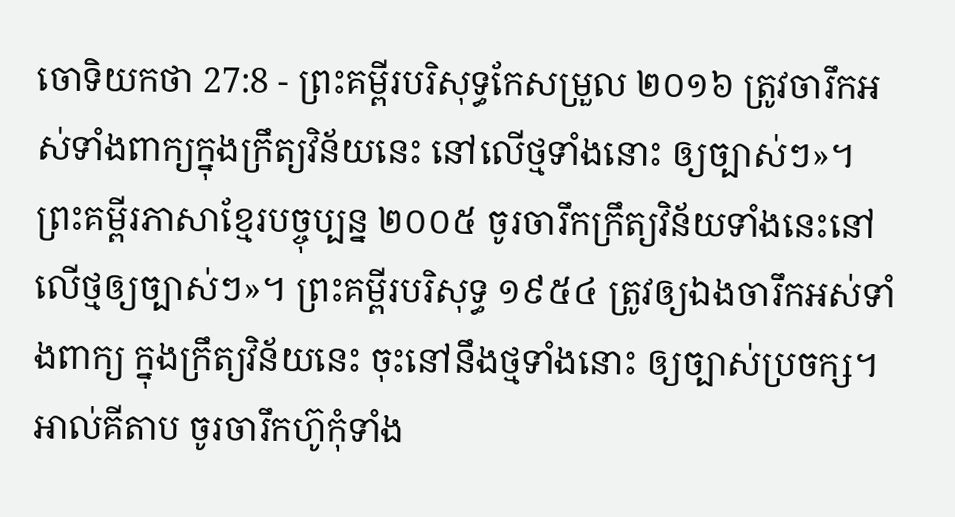ចោទិយកថា 27:8 - ព្រះគម្ពីរបរិសុទ្ធកែសម្រួល ២០១៦ ត្រូវចារឹកអស់ទាំងពាក្យក្នុងក្រឹត្យវិន័យនេះ នៅលើថ្មទាំងនោះ ឲ្យច្បាស់ៗ»។ ព្រះគម្ពីរភាសាខ្មែរបច្ចុប្បន្ន ២០០៥ ចូរចារឹកក្រឹត្យវិន័យទាំងនេះនៅលើថ្មឲ្យច្បាស់ៗ»។ ព្រះគម្ពីរបរិសុទ្ធ ១៩៥៤ ត្រូវឲ្យឯងចារឹកអស់ទាំងពាក្យ ក្នុងក្រឹត្យវិន័យនេះ ចុះនៅនឹងថ្មទាំងនោះ ឲ្យច្បាស់ប្រចក្ស។ អាល់គីតាប ចូរចារឹកហ៊ូកុំទាំង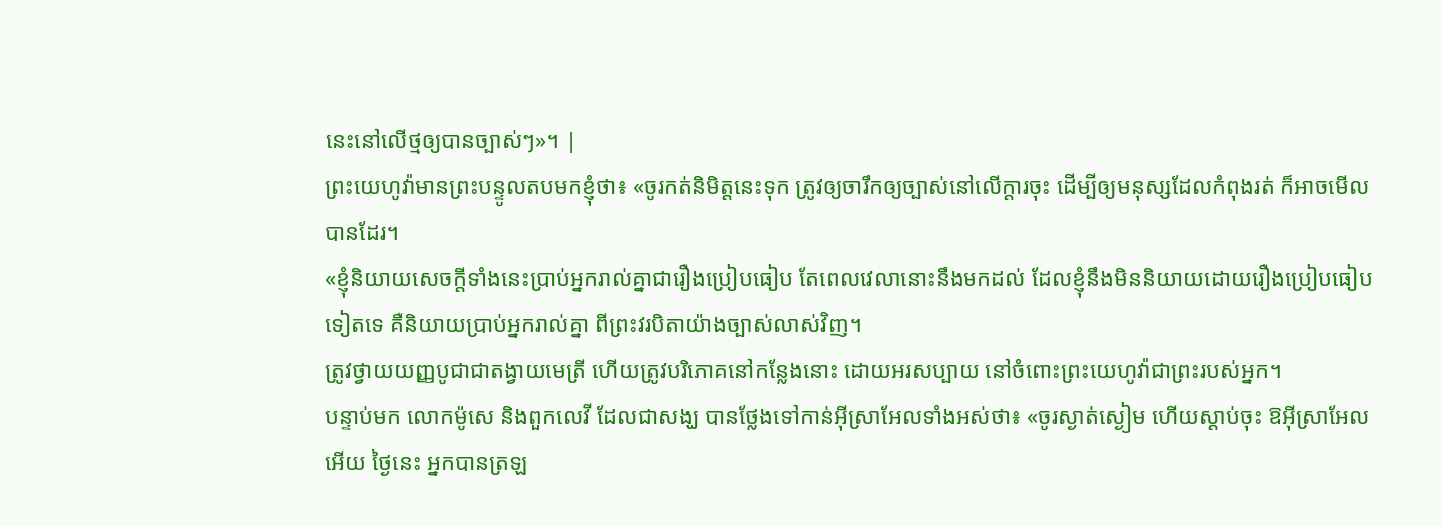នេះនៅលើថ្មឲ្យបានច្បាស់ៗ»។ |
ព្រះយេហូវ៉ាមានព្រះបន្ទូលតបមកខ្ញុំថា៖ «ចូរកត់និមិត្តនេះទុក ត្រូវឲ្យចារឹកឲ្យច្បាស់នៅលើក្តារចុះ ដើម្បីឲ្យមនុស្សដែលកំពុងរត់ ក៏អាចមើលបានដែរ។
«ខ្ញុំនិយាយសេចក្តីទាំងនេះប្រាប់អ្នករាល់គ្នាជារឿងប្រៀបធៀប តែពេលវេលានោះនឹងមកដល់ ដែលខ្ញុំនឹងមិននិយាយដោយរឿងប្រៀបធៀបទៀតទេ គឺនិយាយប្រាប់អ្នករាល់គ្នា ពីព្រះវរបិតាយ៉ាងច្បាស់លាស់វិញ។
ត្រូវថ្វាយយញ្ញបូជាជាតង្វាយមេត្រី ហើយត្រូវបរិភោគនៅកន្លែងនោះ ដោយអរសប្បាយ នៅចំពោះព្រះយេហូវ៉ាជាព្រះរបស់អ្នក។
បន្ទាប់មក លោកម៉ូសេ និងពួកលេវី ដែលជាសង្ឃ បានថ្លែងទៅកាន់អ៊ីស្រាអែលទាំងអស់ថា៖ «ចូរស្ងាត់ស្ងៀម ហើយស្តាប់ចុះ ឱអ៊ីស្រាអែលអើយ ថ្ងៃនេះ អ្នកបានត្រឡ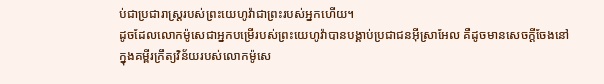ប់ជាប្រជារាស្ត្ររបស់ព្រះយេហូវ៉ាជាព្រះរបស់អ្នកហើយ។
ដូចដែលលោកម៉ូសេជាអ្នកបម្រើរបស់ព្រះយេហូវ៉ាបានបង្គាប់ប្រជាជនអ៊ីស្រាអែល គឺដូចមានសេចក្ដីចែងនៅក្នុងគម្ពីរក្រឹត្យវិន័យរបស់លោកម៉ូសេ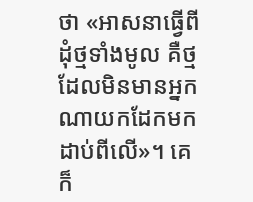ថា «អាសនាធ្វើពីដុំថ្មទាំងមូល គឺថ្មដែលមិនមានអ្នកណាយកដែកមកដាប់ពីលើ»។ គេក៏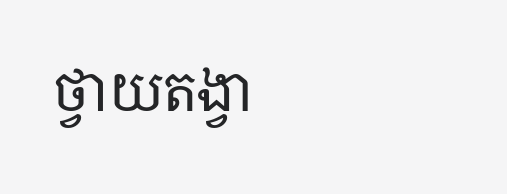ថ្វាយតង្វា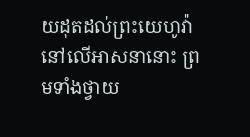យដុតដល់ព្រះយេហូវ៉ានៅលើអាសនានោះ ព្រមទាំងថ្វាយ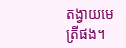តង្វាយមេត្រីផង។